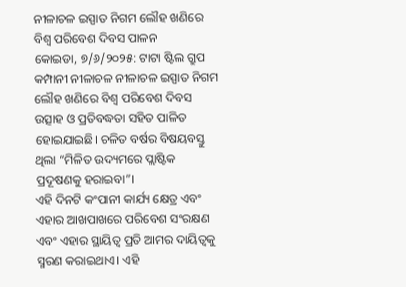ନୀଳାଚଳ ଇସ୍ପାତ ନିଗମ ଲୌହ ଖଣିରେ ବିଶ୍ୱ ପରିବେଶ ଦିବସ ପାଳନ
କୋଇଡା, ୭/୬/୨୦୨୫: ଟାଟା ଷ୍ଟିଲ ଗ୍ରୁପ କମ୍ପାନୀ ନୀଳାଚଳ ନୀଳାଚଳ ଇସ୍ପାତ ନିଗମ ଲୌହ ଖଣିରେ ବିଶ୍ୱ ପରିବେଶ ଦିବସ ଉତ୍ସାହ ଓ ପ୍ରତିବଦ୍ଧତା ସହିତ ପାଳିତ ହୋଇଯାଇଛି। ଚଳିତ ବର୍ଷର ବିଷୟବସ୍ତୁ ଥିଲା “ମିଳିତ ଉଦ୍ୟମରେ ପ୍ଲାଷ୍ଟିକ ପ୍ରଦୂଷଣକୁ ହରାଇବା”।
ଏହି ଦିନଟି କଂପାନୀ କାର୍ଯ୍ୟ କ୍ଷେତ୍ର ଏବଂ ଏହାର ଆଖପାଖରେ ପରିବେଶ ସଂରକ୍ଷଣ ଏବଂ ଏହାର ସ୍ଥାୟିତ୍ୱ ପ୍ରତି ଆମର ଦାୟିତ୍ୱକୁ ସ୍ମରଣ କରାଇଥାଏ। ଏହି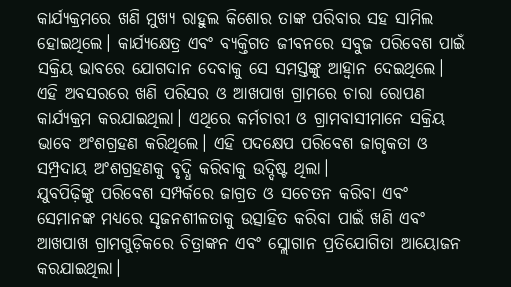କାର୍ଯ୍ୟକ୍ରମରେ ଖଣି ମୁଖ୍ୟ ରାହୁଲ କିଶୋର ତାଙ୍କ ପରିବାର ସହ ସାମିଲ ହୋଇଥିଲେ। କାର୍ଯ୍ୟକ୍ଷେତ୍ର ଏବଂ ବ୍ୟକ୍ତିଗତ ଜୀବନରେ ସବୁଜ ପରିବେଶ ପାଇଁ ସକ୍ରିୟ ଭାବରେ ଯୋଗଦାନ ଦେବାକୁ ସେ ସମସ୍ତଙ୍କୁ ଆହ୍ଵାନ ଦେଇଥିଲେ।
ଏହି ଅବସରରେ ଖଣି ପରିସର ଓ ଆଖପାଖ ଗ୍ରାମରେ ଚାରା ରୋପଣ କାର୍ଯ୍ୟକ୍ରମ କରଯାଇଥିଲା। ଏଥିରେ କର୍ମଚାରୀ ଓ ଗ୍ରାମବାସୀମାନେ ସକ୍ରିୟ ଭାବେ ଅଂଶଗ୍ରହଣ କରିଥିଲେ। ଏହି ପଦକ୍ଷେପ ପରିବେଶ ଜାଗୃକତା ଓ ସମ୍ପ୍ରଦାୟ ଅଂଶଗ୍ରହଣକୁ ବୃଦ୍ଧି କରିବାକୁ ଉଦ୍ଦିଷ୍ଟ ଥିଲା।
ଯୁବପିଢ଼ିଙ୍କୁ ପରିବେଶ ସମ୍ପର୍କରେ ଜାଗ୍ରତ ଓ ସଚେତନ କରିବା ଏବଂ ସେମାନଙ୍କ ମଧ୍ୟରେ ସୃଜନଶୀଳତାକୁ ଉତ୍ସାହିତ କରିବା ପାଇଁ ଖଣି ଏବଂ ଆଖପାଖ ଗ୍ରାମଗୁଡ଼ିକରେ ଚିତ୍ରାଙ୍କନ ଏବଂ ସ୍ଲୋଗାନ ପ୍ରତିଯୋଗିତା ଆୟୋଜନ କରଯାଇଥିଲା।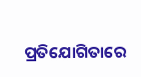ପ୍ରତିଯୋଗିତାରେ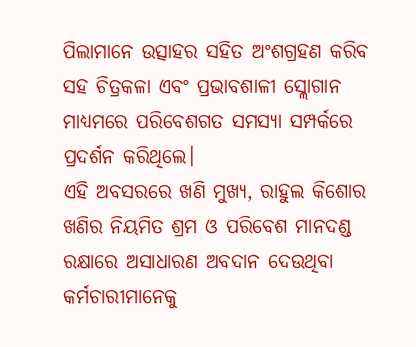ପିଲାମାନେ ଉତ୍ସାହର ସହିତ ଅଂଶଗ୍ରହଣ କରିବ ସହ ଚିତ୍ରକଳା ଏବଂ ପ୍ରଭାବଶାଳୀ ସ୍ଲୋଗାନ ମାଧ୍ୟମରେ ପରିବେଶଗତ ସମସ୍ୟା ସମ୍ପର୍କରେ ପ୍ରଦର୍ଶନ କରିଥିଲେ।
ଏହି ଅବସରରେ ଖଣି ମୁଖ୍ୟ, ରାହୁଲ କିଶୋର ଖଣିର ନିୟମିତ ଶ୍ରମ ଓ ପରିବେଶ ମାନଦଣ୍ଡ ରକ୍ଷାରେ ଅସାଧାରଣ ଅବଦାନ ଦେଉଥିବା କର୍ମଚାରୀମାନେକୁ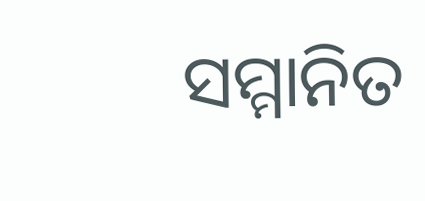ସମ୍ମାନିତ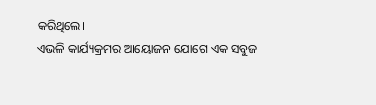କରିଥିଲେ।
ଏଭଳି କାର୍ଯ୍ୟକ୍ରମର ଆୟୋଜନ ଯୋଗେ ଏକ ସବୁଜ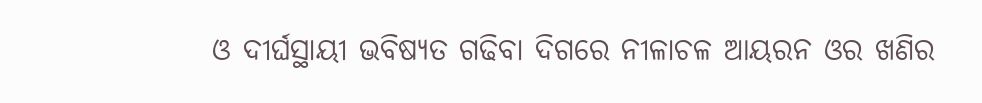ଓ ଦୀର୍ଘସ୍ଥାୟୀ ଭବିଷ୍ୟତ ଗଢିବା ଦିଗରେ ନୀଳାଚଳ ଆୟରନ ଓର ଖଣିର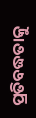ପ୍ରତିବଦ୍ଧତାକୁ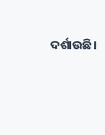ଦର୍ଶାଉଛି।